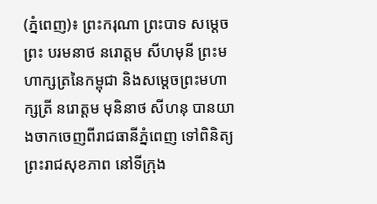(ភ្នំពេញ)៖ ព្រះករុណា ព្រះបាទ សម្តេចព្រះ បរមនាថ នរោត្តម សីហមុនី ព្រះមហាក្សត្រនៃកម្ពុជា និងសម្តេចព្រះមហាក្សត្រី នរោត្តម មុនិនាថ សីហនុ បានយាងចាកចេញពីរាជធានីភ្នំពេញ ទៅពិនិត្យព្រះរាជសុខភាព នៅទីក្រុង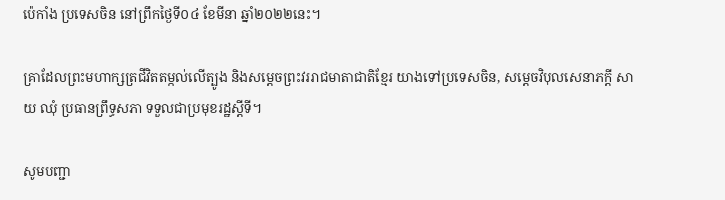ប៉េកាំង ប្រទេសចិន នៅព្រឹកថ្ងៃទី០៤ ខែមីនា ឆ្នាំ២០២២នេះ។

គ្រាដែលព្រះមហាក្សត្រជីវិតតម្កល់លើត្បូង និងសម្តេចព្រះវររាជមាតាជាតិខ្មែរ យាងទៅប្រទេសចិន, សម្តេចវិបុលសេនាភក្តី សាយ ឈុំ ប្រធានព្រឹទ្ធសភា ទទួលជាប្រមុខរដ្ឋស្តីទី។

សូមបញ្ជា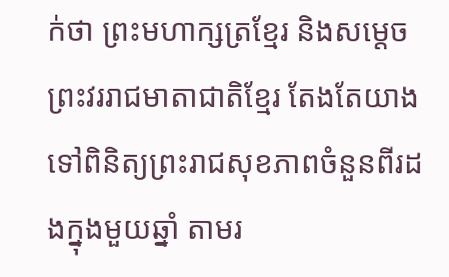ក់ថា ព្រះមហាក្សត្រខ្មែរ និងសម្តេចព្រះវររាជមាតាជាតិខ្មែរ តែងតែយាងទៅពិនិត្យព្រះរាជសុខភាពចំនួនពីរដងក្នុងមួយឆ្នាំ តាមរ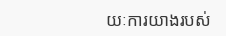យៈការយាងរបស់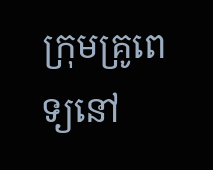ក្រុមគ្រូពេទ្យនៅ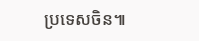ប្រទេសចិន៕